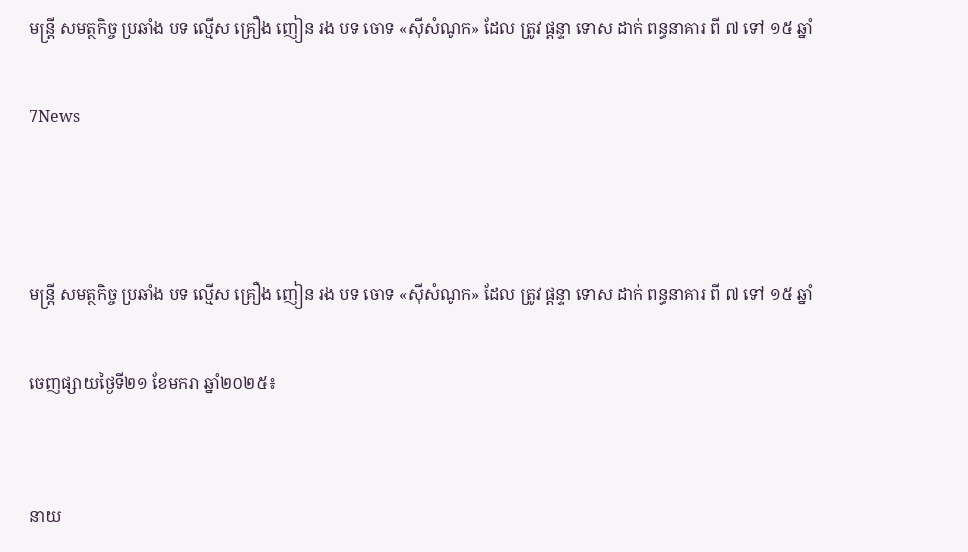មន្ត្រី សមត្ថកិច្ច ប្រឆាំង បទ ល្មើស គ្រឿង ញៀន រង បទ ចោទ «ស៊ីសំណូក» ដែល ត្រូវ ផ្ដន្ទា ទោស ដាក់ ពន្ធនាគារ ពី ៧ ទៅ ១៥ ឆ្នាំ

7News



មន្ត្រី សមត្ថកិច្ច ប្រឆាំង បទ ល្មើស គ្រឿង ញៀន រង បទ ចោទ «ស៊ីសំណូក» ដែល ត្រូវ ផ្ដន្ទា ទោស ដាក់ ពន្ធនាគារ ពី ៧ ទៅ ១៥ ឆ្នាំ

ចេញផ្សាយថ្ងៃទី២១ ខែមករា ឆ្នាំ២០២៥៖


នាយ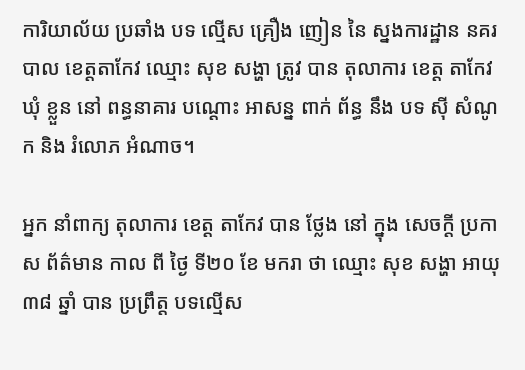ការិយាល័យ ប្រឆាំង បទ ល្មើស គ្រឿង ញៀន នៃ ស្នងការដ្ឋាន នគរបាល ខេត្តតាកែវ ឈ្មោះ សុខ សង្ហា ត្រូវ បាន តុលាការ ខេត្ត តាកែវ ឃុំ ខ្លួន នៅ ពន្ធនាគារ បណ្ដោះ អាសន្ន ពាក់ ព័ន្ធ នឹង បទ ស៊ី សំណូក និង រំលោភ អំណាច។

អ្នក នាំពាក្យ តុលាការ ខេត្ត តាកែវ បាន ថ្លែង នៅ ក្នុង សេចក្ដី ប្រកាស ព័ត៌មាន កាល ពី ថ្ងៃ ទី២០ ខែ មករា ថា ឈ្មោះ សុខ សង្ហា អាយុ ៣៨ ឆ្នាំ បាន ប្រព្រឹត្ត បទល្មើស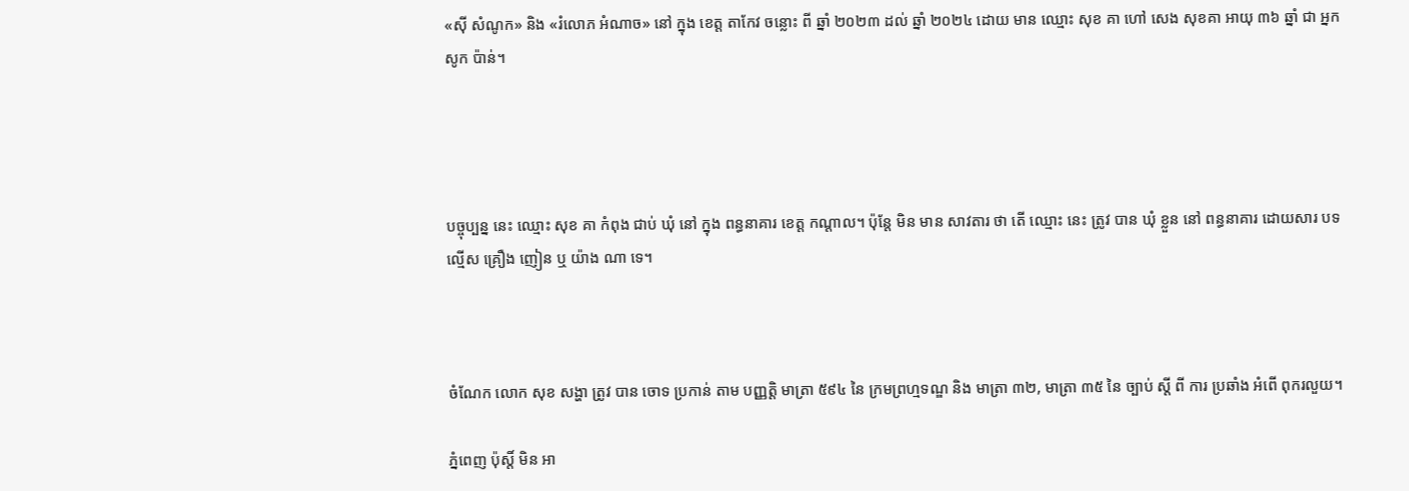«ស៊ី សំណូក» និង «រំលោភ អំណាច» នៅ ក្នុង ខេត្ត តាកែវ ចន្លោះ ពី ឆ្នាំ ២០២៣ ដល់ ឆ្នាំ ២០២៤ ដោយ មាន ឈ្មោះ សុខ គា ហៅ សេង សុខគា អាយុ ៣៦ ឆ្នាំ ជា អ្នក សូក ប៉ាន់។




បច្ចុប្បន្ន នេះ ឈ្មោះ សុខ គា កំពុង ជាប់ ឃុំ នៅ ក្នុង ពន្ធនាគារ ខេត្ត កណ្តាល។ ប៉ុន្តែ មិន មាន សាវតារ ថា តើ ឈ្មោះ នេះ ត្រូវ បាន ឃុំ ខ្លួន នៅ ពន្ធនាគារ ដោយសារ បទ ល្មើស គ្រឿង ញៀន ឬ យ៉ាង ណា ទេ។



ចំណែក លោក សុខ សង្ហា ត្រូវ បាន ចោទ ប្រកាន់ តាម បញ្ញត្តិ មាត្រា ៥៩៤ នៃ ក្រមព្រហ្មទណ្ឌ និង មាត្រា ៣២, មាត្រា ៣៥ នៃ ច្បាប់ ស្តី ពី ការ ប្រឆាំង អំពើ ពុករលួយ។

ភ្នំពេញ ប៉ុស្តិ៍ មិន អា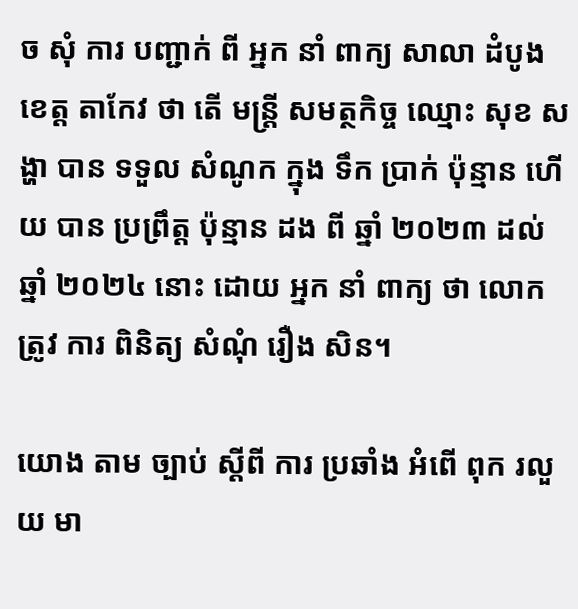ច សុំ ការ បញ្ជាក់ ពី អ្នក នាំ ពាក្យ សាលា ដំបូង ខេត្ត តាកែវ ថា តើ មន្ត្រី សមត្ថកិច្ច ឈ្មោះ សុខ សង្ហា បាន ទទួល សំណូក ក្នុង ទឹក ប្រាក់ ប៉ុន្មាន ហើយ បាន ប្រព្រឹត្ត ប៉ុន្មាន ដង ពី ឆ្នាំ ២០២៣ ដល់ ឆ្នាំ ២០២៤ នោះ ដោយ អ្នក នាំ ពាក្យ ថា លោក ត្រូវ ការ ពិនិត្យ សំណុំ រឿង សិន។

យោង តាម ច្បាប់ ស្ដីពី ការ ប្រឆាំង អំពើ ពុក រលួយ មា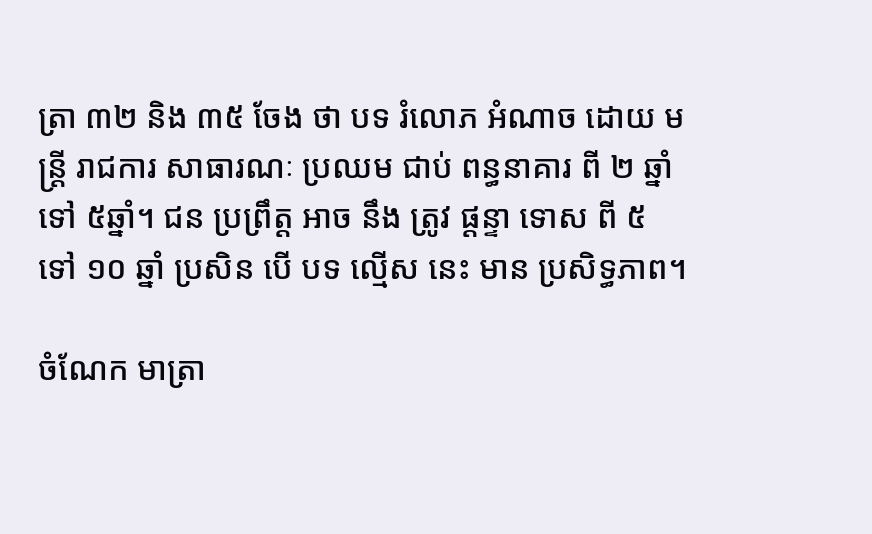ត្រា ៣២ និង ៣៥ ចែង ថា បទ រំលោភ អំណាច ដោយ មន្ត្រី រាជការ សាធារណៈ ប្រឈម ជាប់ ពន្ធនាគារ ពី ២ ឆ្នាំ ទៅ ៥ឆ្នាំ។ ជន ប្រព្រឹត្ត អាច នឹង ត្រូវ ផ្ដន្ទា ទោស ពី ៥ ទៅ ១០ ឆ្នាំ ប្រសិន បើ បទ ល្មើស នេះ មាន ប្រសិទ្ធភាព។

ចំណែក មាត្រា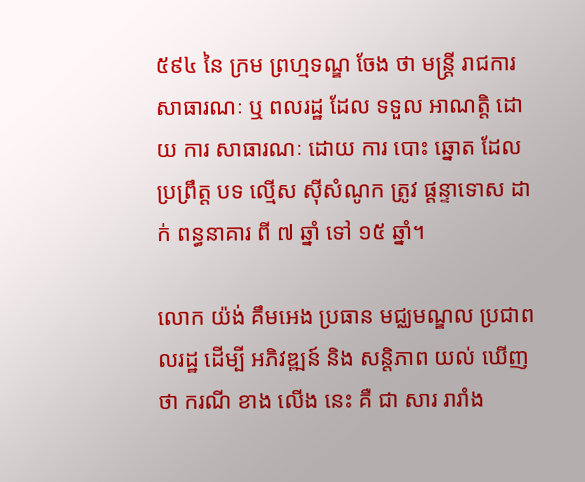៥៩៤ នៃ ក្រម ព្រហ្មទណ្ឌ ចែង ថា មន្ត្រី រាជការ សាធារណៈ ឬ ពលរដ្ឋ ដែល ទទួល អាណត្តិ ដោយ ការ សាធារណៈ ដោយ ការ បោះ ឆ្នោត ដែល ប្រព្រឹត្ត បទ ល្មើស ស៊ីសំណូក ត្រូវ ផ្ដន្ទាទោស ដាក់ ពន្ធនាគារ ពី ៧ ឆ្នាំ ទៅ ១៥ ឆ្នាំ។

លោក យ៉ង់ គឹមអេង ប្រធាន មជ្ឈមណ្ឌល ប្រជាពលរដ្ឋ ដើម្បី អភិវឌ្ឍន៍ និង សន្តិភាព យល់ ឃើញ ថា ករណី ខាង លើង នេះ គឺ ជា សារ រារាំង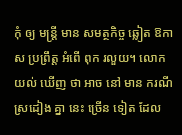កុំ ឲ្យ មន្ត្រី មាន សមត្ថកិច្ច ឆ្លៀត ឱកាស ប្រព្រឹត្ត អំពើ ពុក រលួយ។ លោក យល់ ឃើញ ថា អាច នៅ មាន ករណី ស្រដៀង គ្នា នេះ ច្រើន ទៀត ដែល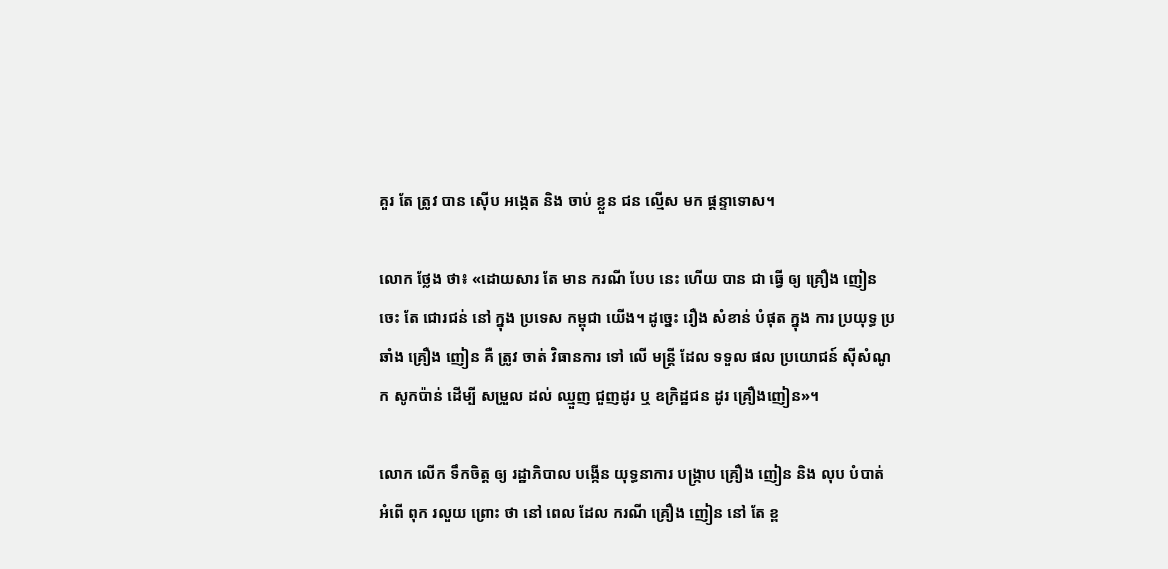គួរ តែ ត្រូវ បាន ស៊ើប អង្កេត និង ចាប់ ខ្លួន ជន ល្មើស មក ផ្ដន្ទាទោស។

លោក ថ្លែង ថា៖ «ដោយសារ តែ មាន ករណី បែប នេះ ហើយ បាន ជា ធ្វើ ឲ្យ គ្រឿង ញៀន ចេះ តែ ជោរជន់ នៅ ក្នុង ប្រទេស កម្ពុជា យើង។ ដូច្នេះ រឿង សំខាន់ បំផុត ក្នុង ការ ប្រយុទ្ធ ប្រឆាំង គ្រឿង ញៀន គឺ ត្រូវ ចាត់ វិធានការ ទៅ លើ មន្ត្រី ដែល ទទួល ផល ប្រយោជន៍ ស៊ីសំណូក សូកប៉ាន់ ដើម្បី សម្រួល ដល់ ឈ្មួញ ជួញដូរ ឬ ឧក្រិដ្ឋជន ដូរ គ្រឿងញៀន»។

លោក លើក ទឹកចិត្ត ឲ្យ រដ្ឋាភិបាល បង្កើន យុទ្ធនាការ បង្ក្រាប គ្រឿង ញៀន និង លុប បំបាត់ អំពើ ពុក រលួយ ព្រោះ ថា នៅ ពេល ដែល ករណី គ្រឿង ញៀន នៅ តែ ខ្ព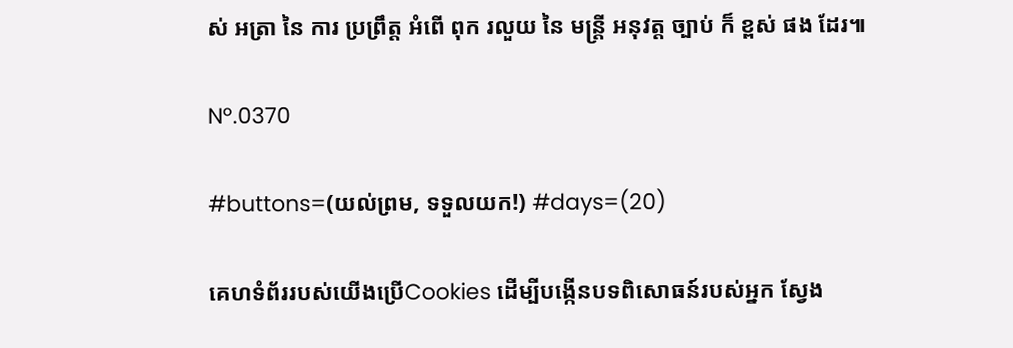ស់ អត្រា នៃ ការ ប្រព្រឹត្ត អំពើ ពុក រលួយ នៃ មន្ត្រី អនុវត្ត ច្បាប់ ក៏ ខ្ពស់ ផង ដែរ៕

Nº.0370

#buttons=(យល់ព្រម, ទទួលយក!) #days=(20)

គេហទំព័ររបស់យើងប្រើCookies ដើម្បីបង្កើនបទពិសោធន៍របស់អ្នក ស្វែង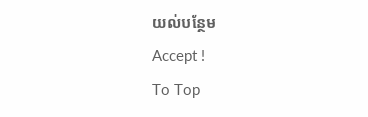យល់បន្ថែម
Accept !
To Top